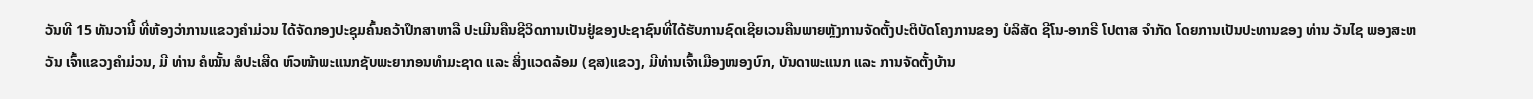ວັນທີ 15 ທັນວານີ້ ທີ່ຫ້ອງວ່າການແຂວງຄໍາມ່ວນ ໄດ້ຈັດກອງປະຊຸມຄົ້ນຄວ້າປຶກສາຫາລື ປະເມີນຄືນຊີວິດການເປັນຢູ່ຂອງປະຊາຊົນທີ່ໄດ້ຮັບການຊົດເຊີຍເວນຄືນພາຍຫຼັງການຈັດຕັ້ງປະຕິບັດໂຄງການຂອງ ບໍລິສັດ ຊີໂນ-ອາກຣີ ໂປຕາສ ຈໍາກັດ ໂດຍການເປັນປະທານຂອງ ທ່ານ ວັນໄຊ ພອງສະຫວັນ ເຈົ້າແຂວງຄໍາມ່ວນ, ມີ ທ່ານ ຄໍໝັ້ນ ສໍປະເສີດ ຫົວໜ້າພະແນກຊັບພະຍາກອນທໍາມະຊາດ ແລະ ສິ່ງແວດລ້ອມ (ຊສ)ແຂວງ, ມີທ່ານເຈົ້າເມືອງໜອງບົກ, ບັນດາພະແນກ ແລະ ການຈັດຕັ້ງບ້ານ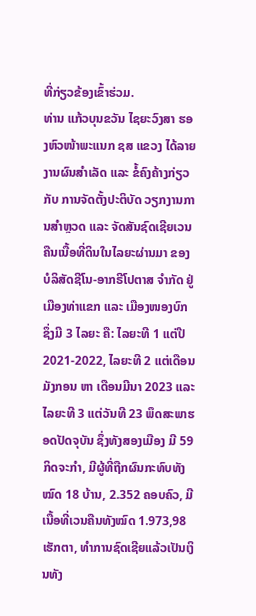ທີ່ກ່ຽວຂ້ອງເຂົ້າຮ່ວມ.
ທ່ານ ແກ້ວບຸນຂວັນ ໄຊຍະວົງສາ ຮອງຫົວໜ້າພະແນກ ຊສ ແຂວງ ໄດ້ລາຍງານຜົນສໍາເລັດ ແລະ ຂໍ້ຄົງຄ້າງກ່ຽວກັບ ການຈັດຕັ້ງປະຕິບັດ ວຽກງານການສໍາຫຼວດ ແລະ ຈັດສັນຊົດເຊີຍເວນຄືນເນື້ອທີ່ດິນໃນໄລຍະຜ່ານມາ ຂອງ ບໍລິສັດຊີໂນ-ອາກຣີໂປຕາສ ຈຳກັດ ຢູ່ ເມືອງທ່າແຂກ ແລະ ເມືອງໜອງບົກ ຊຶ່ງມີ 3 ໄລຍະ ຄື: ໄລຍະທີ 1 ແຕ່ປີ 2021-2022, ໄລຍະທີ 2 ແຕ່ເດືອນມັງກອນ ຫາ ເດືອນມີນາ 2023 ແລະ ໄລຍະທີ 3 ແຕ່ວັນທີ 23 ພຶດສະພາຮອດປັດຈຸບັນ ຊຶ່ງທັງສອງເມືອງ ມີ 59 ກິດຈະກໍາ, ມີຜູ້ທີ່ຖືກຜົນກະທົບທັງໝົດ 18 ບ້ານ, 2.352 ຄອບຄົວ, ມີເນື້ອທີ່ເວນຄືນທັງໝົດ 1.973,98 ເຮັກຕາ, ທໍາການຊົດເຊີຍແລ້ວເປັນເງິນທັງ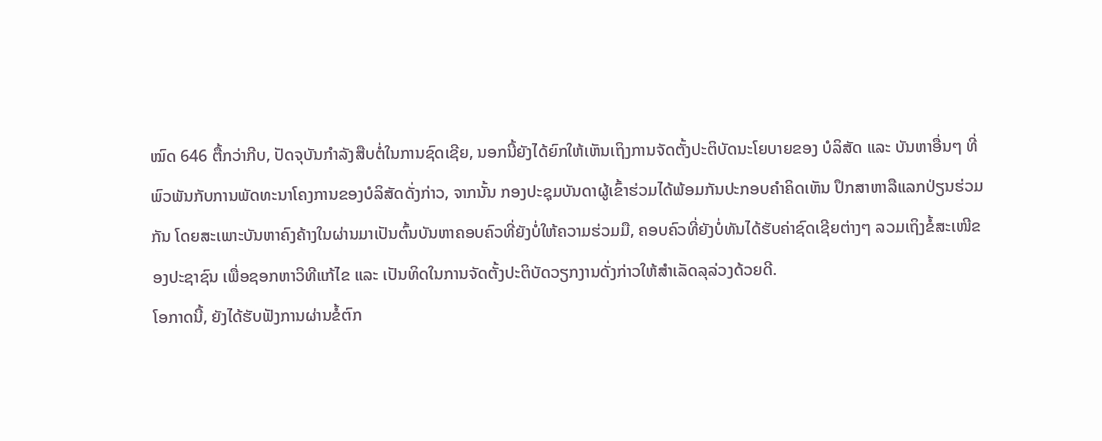ໝົດ 646 ຕື້ກວ່າກີບ, ປັດຈຸບັນກໍາລັງສືບຕໍ່ໃນການຊົດເຊີຍ, ນອກນີ້ຍັງໄດ້ຍົກໃຫ້ເຫັນເຖິງການຈັດຕັ້ງປະຕິບັດນະໂຍບາຍຂອງ ບໍລິສັດ ແລະ ບັນຫາອື່ນໆ ທີ່ພົວພັນກັບການພັດທະນາໂຄງການຂອງບໍລິສັດດັ່ງກ່າວ, ຈາກນັ້ນ ກອງປະຊຸມບັນດາຜູ້ເຂົ້າຮ່ວມໄດ້ພ້ອມກັນປະກອບຄໍາຄິດເຫັນ ປຶກສາຫາລືແລກປ່ຽນຮ່ວມກັນ ໂດຍສະເພາະບັນຫາຄົງຄ້າງໃນຜ່ານມາເປັນຕົ້ນບັນຫາຄອບຄົວທີ່ຍັງບໍ່ໃຫ້ຄວາມຮ່ວມມື, ຄອບຄົວທີ່ຍັງບໍ່ທັນໄດ້ຮັບຄ່າຊົດເຊີຍຕ່າງໆ ລວມເຖິງຂໍ້ສະເໜີຂອງປະຊາຊົນ ເພື່ອຊອກຫາວິທີແກ້ໄຂ ແລະ ເປັນທິດໃນການຈັດຕັ້ງປະຕິບັດວຽກງານດັ່ງກ່າວໃຫ້ສໍາເລັດລຸລ່ວງດ້ວຍດີ.
ໂອກາດນີ້, ຍັງໄດ້ຮັບຟັງການຜ່ານຂໍ້ຕົກ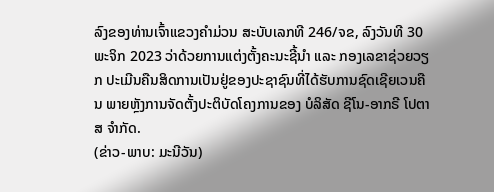ລົງຂອງທ່ານເຈົ້າແຂວງຄໍາມ່ວນ ສະບັບເລກທີ 246/ຈຂ, ລົງວັນທີ 30 ພະຈິກ 2023 ວ່າດ້ວຍການແຕ່ງຕັ້ງຄະນະຊີ້ນໍາ ແລະ ກອງເລຂາຊ່ວຍວຽກ ປະເມີນຄືນສິດການເປັນຢູ່ຂອງປະຊາຊົນທີ່ໄດ້ຮັບການຊົດເຊີຍເວນຄືນ ພາຍຫຼັງການຈັດຕັ້ງປະຕິບັດໂຄງການຂອງ ບໍລິສັດ ຊີໂນ-ອາກຣີ ໂປຕາສ ຈຳກັດ.
(ຂ່າວ-ພາບ: ມະນີວັນ)